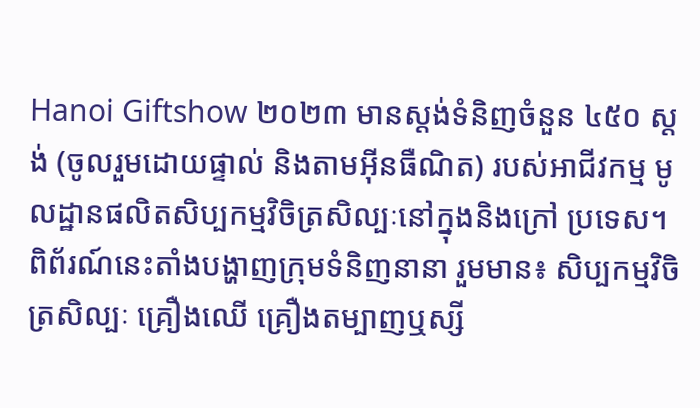Hanoi Giftshow ២០២៣ មានស្តង់ទំនិញចំនួន ៤៥០ ស្តង់ (ចូលរួមដោយផ្ទាល់ និងតាមអ៊ីនធឺណិត) របស់អាជីវកម្ម មូលដ្ឋានផលិតសិប្បកម្មវិចិត្រសិល្បៈនៅក្នុងនិងក្រៅ ប្រទេស។ ពិព័រណ៍នេះតាំងបង្ហាញក្រុមទំនិញនានា រួមមាន៖ សិប្បកម្មវិចិត្រសិល្បៈ គ្រឿងឈើ គ្រឿងតម្បាញឬស្សី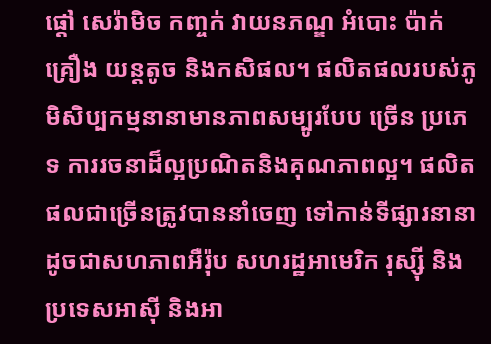ផ្ដៅ សេរ៉ាមិច កញ្ចក់ វាយនភណ្ឌ អំបោះ ប៉ាក់ គ្រឿង យន្តតូច និងកសិផល។ ផលិតផលរបស់ភូមិសិប្បកម្មនានាមានភាពសម្បូរបែប ច្រើន ប្រភេទ ការរចនាដ៏ល្អប្រណិតនិងគុណភាពល្អ។ ផលិតផលជាច្រើនត្រូវបាននាំចេញ ទៅកាន់ទីផ្សារនានាដូចជាសហភាពអឺរ៉ុប សហរដ្ឋអាមេរិក រុស្ស៊ី និងប្រទេសអាស៊ី និងអា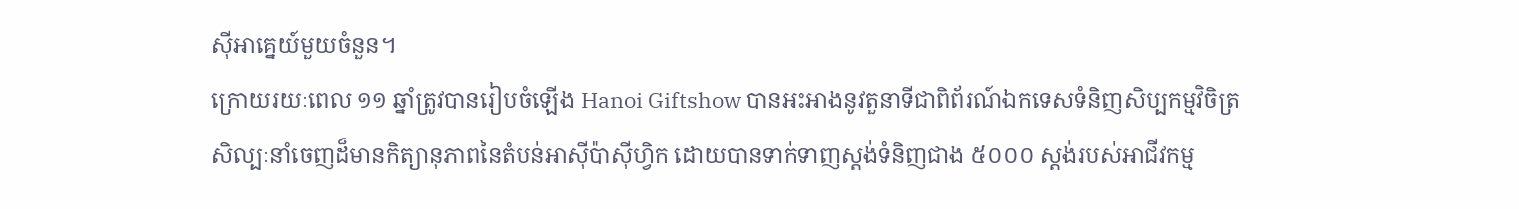ស៊ីអាគ្នេយ៍មួយចំនួន។
ក្រោយរយៈពេល ១១ ឆ្នាំត្រូវបានរៀបចំឡើង Hanoi Giftshow បានអះអាងនូវតួនាទីជាពិព័រណ៍ឯកទេសទំនិញសិប្បកម្មវិចិត្រសិល្បៈនាំចេញដ៏មានកិត្យានុភាពនៃតំបន់អាស៊ីប៉ាស៊ីហ្វិក ដោយបានទាក់ទាញស្តង់ទំនិញជាង ៥០០០ ស្តង់របស់អាជីវកម្ម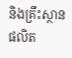និងគ្រឹះស្ថានផលិត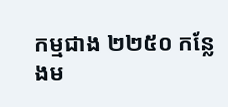កម្មជាង ២២៥០ កន្លែងម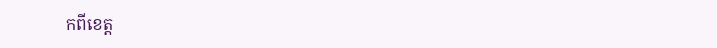កពីខេត្ត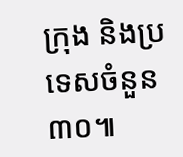ក្រុង និងប្រទេសចំនួន ៣០៕